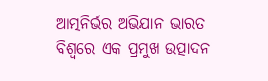ଆତ୍ମନିର୍ଭର ଅଭିଯାନ ଭାରତ ବିଶ୍ୱରେ ଏକ ପ୍ରମୁଖ ଉତ୍ପାଦନ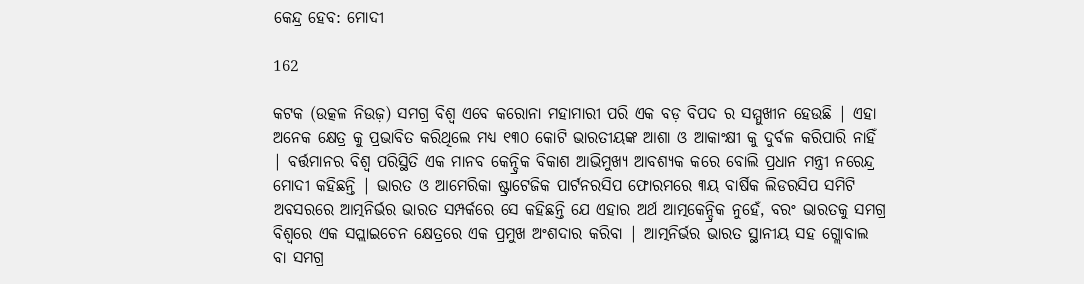କେନ୍ଦ୍ର ହେବ: ମୋଦୀ

162

କଟକ (ଉତ୍କଳ ନିଉଜ଼) ସମଗ୍ର ବିଶ୍ୱ ଏବେ କରୋନା ମହାମାରୀ ପରି ଏକ ବଡ଼ ବିପଦ ର ସମ୍ମୁଖୀନ ହେଉଛି | ଏହା ଅନେକ କ୍ଷେତ୍ର କୁ ପ୍ରଭାବିତ କରିଥିଲେ ମଧ୍ୟ ୧୩୦ କୋଟି ଭାରତୀୟଙ୍କ ଆଶା ଓ ଆକାଂକ୍ଷୀ କୁ ଦୁର୍ବଳ କରିପାରି ନାହିଁ | ବର୍ତ୍ତମାନର ବିଶ୍ୱ ପରିସ୍ଥିତି ଏକ ମାନବ କେନ୍ଦ୍ରିକ ବିକାଶ ଆଭିମୁଖ୍ୟ ଆବଶ୍ୟକ କରେ ବୋଲି ପ୍ରଧାନ ମନ୍ତ୍ରୀ ନରେନ୍ଦ୍ର ମୋଦୀ କହିଛନ୍ତି | ଭାରତ ଓ ଆମେରିକା ଷ୍ଟ୍ରାଟେଜିକ ପାର୍ଟନରସିପ ଫୋରମରେ ୩ୟ ବାର୍ଷିକ ଲିଡରସିପ ସମିଟି ଅବସରରେ ଆତ୍ମନିର୍ଭର ଭାରତ ସମ୍ପର୍କରେ ସେ କହିଛନ୍ତି ଯେ ଏହାର ଅର୍ଥ ଆତ୍ମକେନ୍ଦ୍ରିକ ନୁହେଁ, ବରଂ ଭାରତକୁ ସମଗ୍ର ବିଶ୍ୱରେ ଏକ ସପ୍ଲାଇଚେନ କ୍ଷେତ୍ରରେ ଏକ ପ୍ରମୁଖ ଅଂଶଦାର କରିବା | ଆତ୍ମନିର୍ଭର ଭାରତ ସ୍ଥାନୀୟ ସହ ଗ୍ଲୋବାଲ ବା ସମଗ୍ର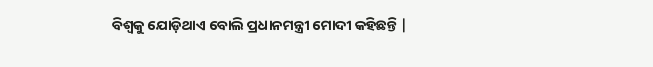ବିଶ୍ୱକୁ ଯୋଡ଼ିଥାଏ ବୋଲି ପ୍ରଧାନମନ୍ତ୍ରୀ ମୋଦୀ କହିଛନ୍ତି |